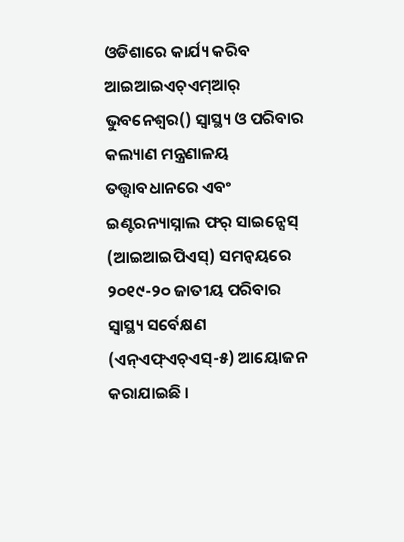ଓଡିଶାରେ କାର୍ଯ୍ୟ କରିବ ଆଇଆଇଏଚ୍ଏମ୍ଆର୍
ଭୁବନେଶ୍ୱର() ସ୍ୱାସ୍ଥ୍ୟ ଓ ପରିବାର କଲ୍ୟାଣ ମନ୍ତ୍ରଣାଳୟ ତତ୍ତ୍ୱାବଧାନରେ ଏବଂ ଇଣ୍ଟରନ୍ୟାସ୍ନାଲ ଫର୍ ସାଇନ୍ସେସ୍ (ଆଇଆଇପିଏସ୍) ସମନ୍ୱୟରେ ୨୦୧୯-୨୦ ଜାତୀୟ ପରିବାର ସ୍ୱାସ୍ଥ୍ୟ ସର୍ବେକ୍ଷଣ (ଏନ୍ଏଫ୍ଏଚ୍ଏସ୍-୫) ଆୟୋଜନ କରାଯାଇଛି ।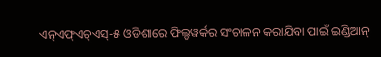ଏନ୍ଏଫ୍ଏଚ୍ଏସ୍-୫ ଓଡିଶାରେ ଫିଲ୍ଡୱର୍କର ସଂଚାଳନ କରାଯିବା ପାଇଁ ଇଣ୍ଡିଆନ୍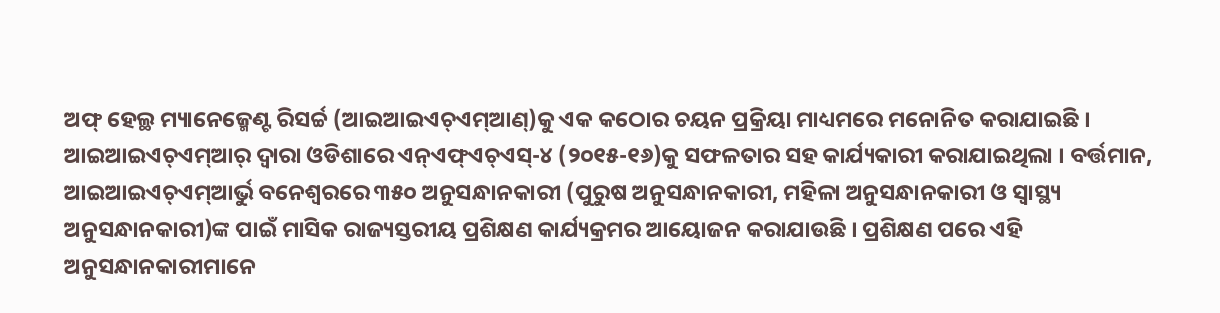ଅଫ୍ ହେଲ୍ଥ ମ୍ୟାନେଜ୍ମେଣ୍ଟ ରିସର୍ଚ୍ଚ (ଆଇଆଇଏଚ୍ଏମ୍ଆଣ୍)କୁ ଏକ କଠୋର ଚୟନ ପ୍ରକ୍ରିୟା ମାଧ୍ୟମରେ ମନୋନିତ କରାଯାଇଛି ।
ଆଇଆଇଏଚ୍ଏମ୍ଆର୍ ଦ୍ୱାରା ଓଡିଶାରେ ଏନ୍ଏଫ୍ଏଚ୍ଏସ୍-୪ (୨୦୧୫-୧୬)କୁ ସଫଳତାର ସହ କାର୍ଯ୍ୟକାରୀ କରାଯାଇଥିଲା । ବର୍ତ୍ତମାନ, ଆଇଆଇଏଚ୍ଏମ୍ଆର୍ଭୁ ବନେଶ୍ୱରରେ ୩୫୦ ଅନୁସନ୍ଧାନକାରୀ (ପୁରୁଷ ଅନୁସନ୍ଧାନକାରୀ, ମହିଳା ଅନୁସନ୍ଧାନକାରୀ ଓ ସ୍ୱାସ୍ଥ୍ୟ ଅନୁସନ୍ଧାନକାରୀ)ଙ୍କ ପାଇଁ ମାସିକ ରାଜ୍ୟସ୍ତରୀୟ ପ୍ରଶିକ୍ଷଣ କାର୍ଯ୍ୟକ୍ରମର ଆୟୋଜନ କରାଯାଉଛି । ପ୍ରଶିକ୍ଷଣ ପରେ ଏହି ଅନୁସନ୍ଧାନକାରୀମାନେ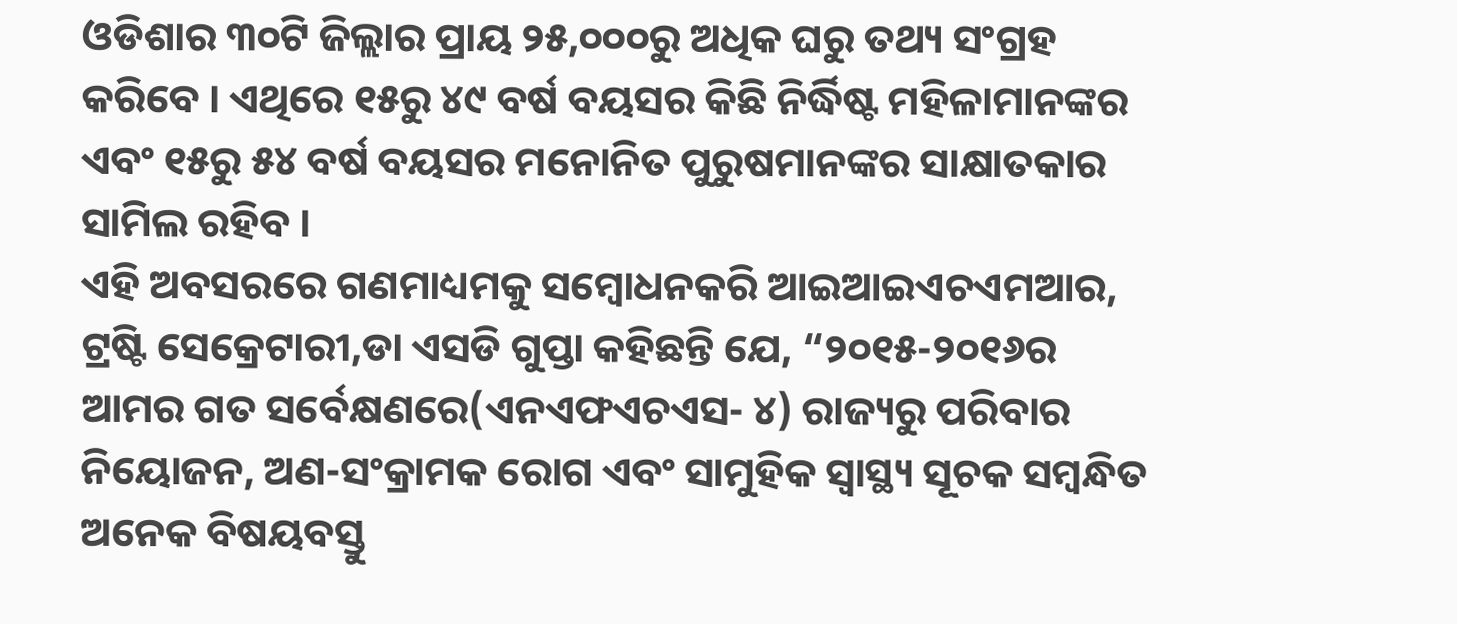ଓଡିଶାର ୩୦ଟି ଜିଲ୍ଲାର ପ୍ରାୟ ୨୫,୦୦୦ରୁ ଅଧିକ ଘରୁ ତଥ୍ୟ ସଂଗ୍ରହ କରିବେ । ଏଥିରେ ୧୫ରୁ ୪୯ ବର୍ଷ ବୟସର କିଛି ନିର୍ଦ୍ଧିଷ୍ଟ ମହିଳାମାନଙ୍କର ଏବଂ ୧୫ରୁ ୫୪ ବର୍ଷ ବୟସର ମନୋନିତ ପୁରୁଷମାନଙ୍କର ସାକ୍ଷାତକାର ସାମିଲ ରହିବ ।
ଏହି ଅବସରରେ ଗଣମାଧ୍ୟମକୁ ସମ୍ବୋଧନକରି ଆଇଆଇଏଚଏମଆର, ଟ୍ରଷ୍ଟି ସେକ୍ରେଟାରୀ,ଡା ଏସଡି ଗୁପ୍ତା କହିଛନ୍ତି ଯେ, “୨୦୧୫-୨୦୧୬ର ଆମର ଗତ ସର୍ବେକ୍ଷଣରେ(ଏନଏଫଏଚଏସ- ୪) ରାଜ୍ୟରୁ ପରିବାର ନିୟୋଜନ, ଅଣ-ସଂକ୍ରାମକ ରୋଗ ଏବଂ ସାମୁହିକ ସ୍ୱାସ୍ଥ୍ୟ ସୂଚକ ସମ୍ବନ୍ଧିତ ଅନେକ ବିଷୟବସ୍ତୁ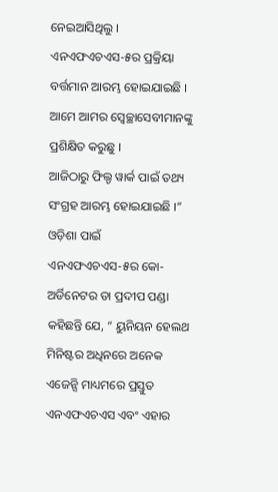ନେଇଆସିଥିଲୁ । ଏନଏଫଏଚଏସ-୫ର ପ୍ରକ୍ରିୟା ବର୍ତ୍ତମାନ ଆରମ୍ଭ ହୋଇଯାଇଛି । ଆମେ ଆମର ସ୍ୱେଚ୍ଛାସେବୀମାନଙ୍କୁ ପ୍ରଶିକ୍ଷିତ କରୁଛୁ ।
ଆଜିଠାରୁ ଫିଲ୍ଡ ୱାର୍କ ପାଇଁ ତଥ୍ୟ ସଂଗ୍ରହ ଆରମ୍ଭ ହୋଇଯାଇଛି ।” ଓଡ଼ିଶା ପାଇଁ ଏନଏଫଏଚଏସ-୫ର କୋ-ଅର୍ଡିନେଟର ଡା ପ୍ରଦୀପ ପଣ୍ଡା କହିଛନ୍ତି ଯେ, “ ୟୁନିୟନ ହେଲଥ ମିନିଷ୍ଟର ଅଧିନରେ ଅନେକ ଏଜେନ୍ସି ମାଧ୍ୟମରେ ପ୍ରସ୍ତୁତ ଏନଏଫଏଚଏସ ଏବଂ ଏହାର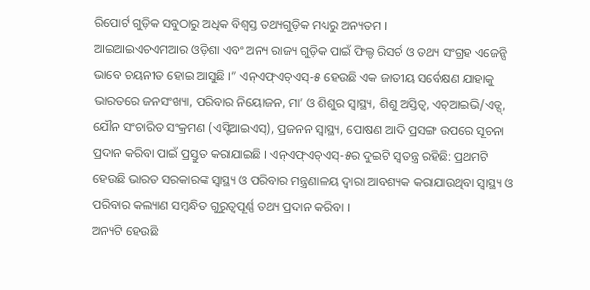ରିପୋର୍ଟ ଗୁଡ଼ିକ ସବୁଠାରୁ ଅଧିକ ବିଶ୍ୱସ୍ତ ତଥ୍ୟଗୁଡ଼ିକ ମଧ୍ୟରୁ ଅନ୍ୟତମ ।
ଆଇଆଇଏଚଏମଆର ଓଡ଼ିଶା ଏବଂ ଅନ୍ୟ ରାଜ୍ୟ ଗୁଡ଼ିକ ପାଇଁ ଫିଲ୍ଡ ରିସର୍ଚ ଓ ତଥ୍ୟ ସଂଗ୍ରହ ଏଜେନ୍ସି ଭାବେ ଚୟନୀତ ହୋଇ ଆସୁଛି ।” ଏନ୍ଏଫ୍ଏଚ୍ଏସ୍-୫ ହେଉଛି ଏକ ଜାତୀୟ ସର୍ବେକ୍ଷଣ ଯାହାକୁ ଭାରତରେ ଜନସଂଖ୍ୟା, ପରିବାର ନିୟୋଜନ, ମା’ ଓ ଶିଶୁର ସ୍ୱାସ୍ଥ୍ୟ, ଶିଶୁ ଅସ୍ତିତ୍ୱ, ଏଚ୍ଆଇଭି/ଏଡ୍ସ୍,
ଯୌନ ସଂଚାରିତ ସଂକ୍ରମଣ (ଏସ୍ଟିଆଇଏସ୍), ପ୍ରଜନନ ସ୍ୱାସ୍ଥ୍ୟ, ପୋଷଣ ଆଦି ପ୍ରସଙ୍ଗ ଉପରେ ସୂଚନା ପ୍ରଦାନ କରିବା ପାଇଁ ପ୍ରସ୍ତୁତ କରାଯାଇଛି । ଏନ୍ଏଫ୍ଏଚ୍ଏସ୍-୫ର ଦୁଇଟି ସ୍ୱତନ୍ତ୍ର ରହିଛି: ପ୍ରଥମଟି ହେଉଛି ଭାରତ ସରକାରଙ୍କ ସ୍ୱାସ୍ଥ୍ୟ ଓ ପରିବାର ମନ୍ତ୍ରଣାଳୟ ଦ୍ୱାରା ଆବଶ୍ୟକ କରାଯାଉଥିବା ସ୍ୱାସ୍ଥ୍ୟ ଓ ପରିବାର କଲ୍ୟାଣ ସମ୍ବନ୍ଧିତ ଗୁରୁତ୍ୱପୂର୍ଣ୍ଣ ତଥ୍ୟ ପ୍ରଦାନ କରିବା ।
ଅନ୍ୟଟି ହେଉଛି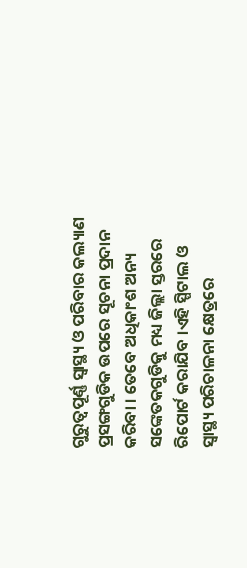ଗୁରୁତ୍ୱପୂର୍ଣ୍ଣ ସ୍ୱାସ୍ଥ୍ୟ ଓ ପରିବାର କଲ୍ୟାଣ ପ୍ରସଙ୍ଗଗୁଡିକ ଉପରେ ସୂଚନା ପ୍ରଦାନ କରିବା । ତେବେ ଅଧିକାଂଶ ଅନ୍ୟ ସଙ୍କେତକଗୁଡିକୁ ମଧ୍ୟ ଜିଲ୍ଲା ସ୍ତରରେ ରିପୋର୍ଟ କରାଯିବ ।ଏହି ସ୍ପିଟାଲ ଓ ସ୍ୱାସ୍ଥ୍ୟ ପରିଚାଳନା କ୍ଷେତ୍ରରେ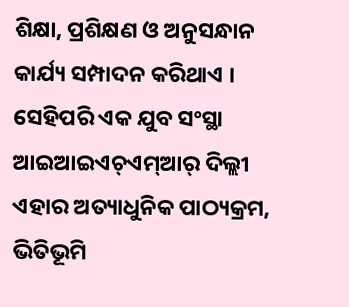ଶିକ୍ଷା, ପ୍ରଶିକ୍ଷଣ ଓ ଅନୁସନ୍ଧାନ କାର୍ଯ୍ୟ ସମ୍ପାଦନ କରିଥାଏ । ସେହିପରି ଏକ ଯୁବ ସଂସ୍ଥା ଆଇଆଇଏଚ୍ଏମ୍ଆର୍ ଦିଲ୍ଲୀ ଏହାର ଅତ୍ୟାଧୁନିକ ପାଠ୍ୟକ୍ରମ, ଭିତିଭୂମି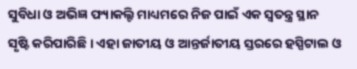ସୁବିଧା ଓ ଅଭିଜ୍ଞ ଫ୍ୟାକଲ୍ଟି ମାଧ୍ୟମରେ ନିଜ ପାଇଁ ଏକ ସ୍ୱତନ୍ତ୍ର ସ୍ଥାନ ସୃଷ୍ଟି କରିପାରିଛି । ଏହା ଜାତୀୟ ଓ ଆନ୍ତର୍ଜାତୀୟ ସ୍ତରରେ ହସ୍ପିଟାଲ ଓ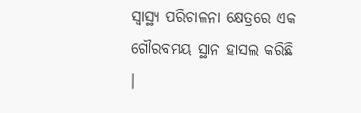ସ୍ୱାସ୍ଥ୍ୟ ପରିଚାଳନା କ୍ଷେତ୍ରରେ ଏକ ଗୌରବମୟ ସ୍ଥାନ ହାସଲ କରିଛି ।